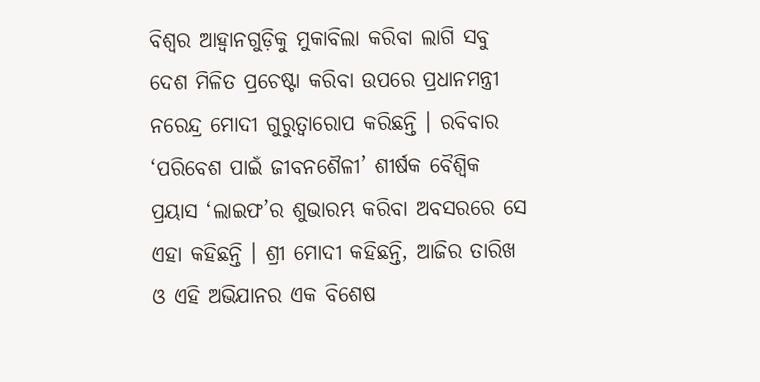ବିଶ୍ୱର ଆହ୍ୱାନଗୁଡ଼ିକୁ ମୁକାବିଲା କରିବା ଲାଗି ସବୁ ଦେଶ ମିଳିତ ପ୍ରଚେଷ୍ଟା କରିବା ଉପରେ ପ୍ରଧାନମନ୍ତ୍ରୀ ନରେନ୍ଦ୍ର ମୋଦୀ ଗୁରୁତ୍ୱାରୋପ କରିଛନ୍ତି । ରବିବାର ‘ପରିବେଶ ପାଇଁ ଜୀବନଶୈଳୀ’ ଶୀର୍ଷକ ବୈଶ୍ୱିକ ପ୍ରୟାସ ‘ଲାଇଫ’ର ଶୁଭାରମ୍ଭ କରିବା ଅବସରରେ ସେ ଏହା କହିଛନ୍ତି । ଶ୍ରୀ ମୋଦୀ କହିଛନ୍ତି, ଆଜିର ତାରିଖ ଓ ଏହି ଅଭିଯାନର ଏକ ବିଶେଷ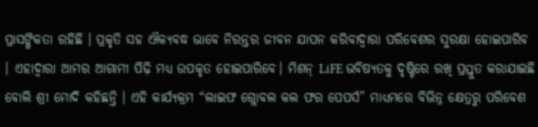ପ୍ରାସଙ୍ଗିକତା ରହିଛି । ପ୍ରକୃତି ସହ ଐକ୍ୟବଦ୍ଧ ଭାବେ ନିରନ୍ତର ଜୀବନ ଯାପନ କରିବାଦ୍ୱାରା ପରିବେଶର ସୁରକ୍ଷା ହୋଇପାରିବ । ଏହାଦ୍ୱାରା ଆମର ଆଗାମୀ ପିଢ଼ି ମଧ୍ୟ ଉପକୃତ ହୋଇପାରିବେ। ମିଶନ୍ LiFE ଭବିଷ୍ୟତକୁ ଦୃଷ୍ଟିରେ ରଖି ପ୍ରସ୍ତୁତ କରାଯାଇଛି ବୋଲି ଶ୍ରୀ ମୋଦି କହିଛନ୍ତି । ଏହି କାର୍ଯ୍ୟକ୍ରମ “ଲାଇଫ ଗ୍ଲୋବଲ କଲ ଫର ପେପର୍ସ” ମାଧ୍ୟମରେ ବିଭିନ୍ନ କ୍ଷେତ୍ରରୁ ପରିବେଶ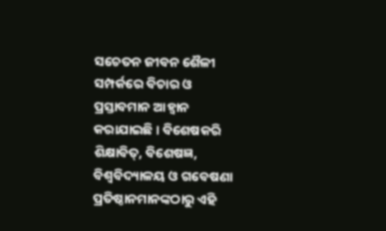ସଚେତନ ଜୀବନ ଶୈଳୀ ସମ୍ପର୍କରେ ବିଚାର ଓ ପ୍ରସ୍ତାବମାନ ଆହ୍ୱାନ କରାଯାଇଛି । ବିଶେଷକରି ଶିକ୍ଷାବିତ୍, ବିଶେଷଜ୍ଞ, ବିଶ୍ୱବିଦ୍ୟାଳୟ ଓ ଗବେଷଣା ପ୍ରତିଷ୍ଠାନମାନଙ୍କଠାରୁ ଏହି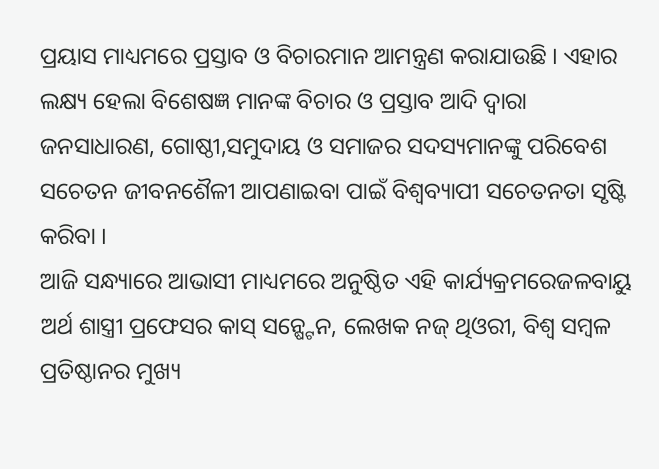ପ୍ରୟାସ ମାଧ୍ୟମରେ ପ୍ରସ୍ତାବ ଓ ବିଚାରମାନ ଆମନ୍ତ୍ରଣ କରାଯାଉଛି । ଏହାର ଲକ୍ଷ୍ୟ ହେଲା ବିଶେଷଜ୍ଞ ମାନଙ୍କ ବିଚାର ଓ ପ୍ରସ୍ତାବ ଆଦି ଦ୍ୱାରା ଜନସାଧାରଣ, ଗୋଷ୍ଠୀ,ସମୁଦାୟ ଓ ସମାଜର ସଦସ୍ୟମାନଙ୍କୁ ପରିବେଶ ସଚେତନ ଜୀବନଶୈଳୀ ଆପଣାଇବା ପାଇଁ ବିଶ୍ୱବ୍ୟାପୀ ସଚେତନତା ସୃଷ୍ଟି କରିବା ।
ଆଜି ସନ୍ଧ୍ୟାରେ ଆଭାସୀ ମାଧ୍ୟମରେ ଅନୁଷ୍ଠିତ ଏହି କାର୍ଯ୍ୟକ୍ରମରେଜଳବାୟୁ ଅର୍ଥ ଶାସ୍ତ୍ରୀ ପ୍ରଫେସର କାସ୍ ସନ୍ଷ୍ଟେନ, ଲେଖକ ନଜ୍ ଥିଓରୀ, ବିଶ୍ୱ ସମ୍ବଳ ପ୍ରତିଷ୍ଠାନର ମୁଖ୍ୟ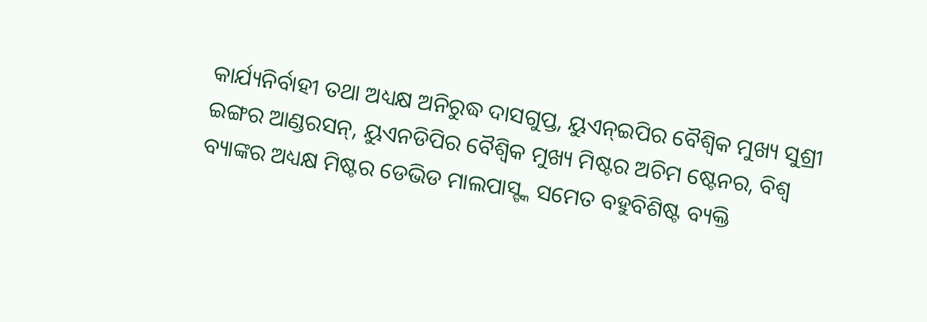କାର୍ଯ୍ୟନିର୍ବାହୀ ତଥା ଅଧ୍ୟକ୍ଷ ଅନିରୁଦ୍ଧ ଦାସଗୁପ୍ତ, ୟୁଏନ୍ଇପିର ବୈଶ୍ୱିକ ମୁଖ୍ୟ ସୁଶ୍ରୀ ଇଙ୍ଗର ଆଣ୍ଡରସନ୍, ୟୁଏନଡିପିର ବୈଶ୍ୱିକ ମୁଖ୍ୟ ମିଷ୍ଟର ଅଚିମ ଷ୍ଟେନର, ବିଶ୍ୱ ବ୍ୟାଙ୍କର ଅଧ୍ୟକ୍ଷ ମିଷ୍ଟର ଡେଭିଡ ମାଲପାସ୍ଙ୍କ ସମେତ ବହୁବିଶିଷ୍ଟ ବ୍ୟକ୍ତି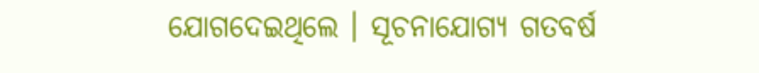ଯୋଗଦେଇଥିଲେ । ସୂଚନାଯୋଗ୍ୟ ଗତବର୍ଷ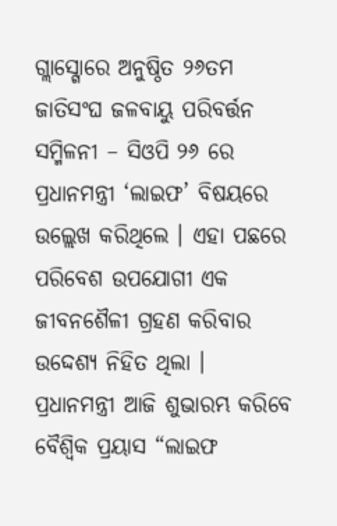ଗ୍ଲାସ୍ଗୋରେ ଅନୁଷ୍ଠିତ ୨୬ତମ ଜାତିସଂଘ ଜଳବାୟୁ ପରିବର୍ତ୍ତନ ସମ୍ମିଳନୀ – ସିଓପି ୨୬ ରେ ପ୍ରଧାନମନ୍ତ୍ରୀ ‘ଲାଇଫ’ ବିଷୟରେ ଉଲ୍ଲେଖ କରିଥିଲେ । ଏହା ପଛରେ ପରିବେଶ ଉପଯୋଗୀ ଏକ ଜୀବନଶୈଳୀ ଗ୍ରହଣ କରିବାର ଉଦ୍ଦେଶ୍ୟ ନିହିତ ଥିଲା ।
ପ୍ରଧାନମନ୍ତ୍ରୀ ଆଜି ଶୁଭାରମ୍ଭ କରିବେ ବୈଶ୍ୱିକ ପ୍ରୟାସ “ଲାଇଫ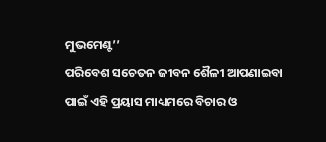ମୁଭମେଣ୍ଟ’’
ପରିବେଶ ସଚେତନ ଜୀବନ ଶୈଳୀ ଆପଣାଇବା ପାଇଁ ଏହି ପ୍ରୟାସ ମାଧ୍ୟମରେ ବିଚାର ଓ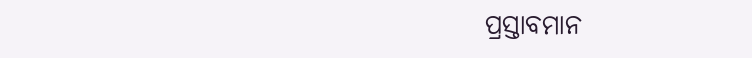ପ୍ରସ୍ତାବମାନ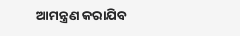ଆମନ୍ତ୍ରଣ କରାଯିବ